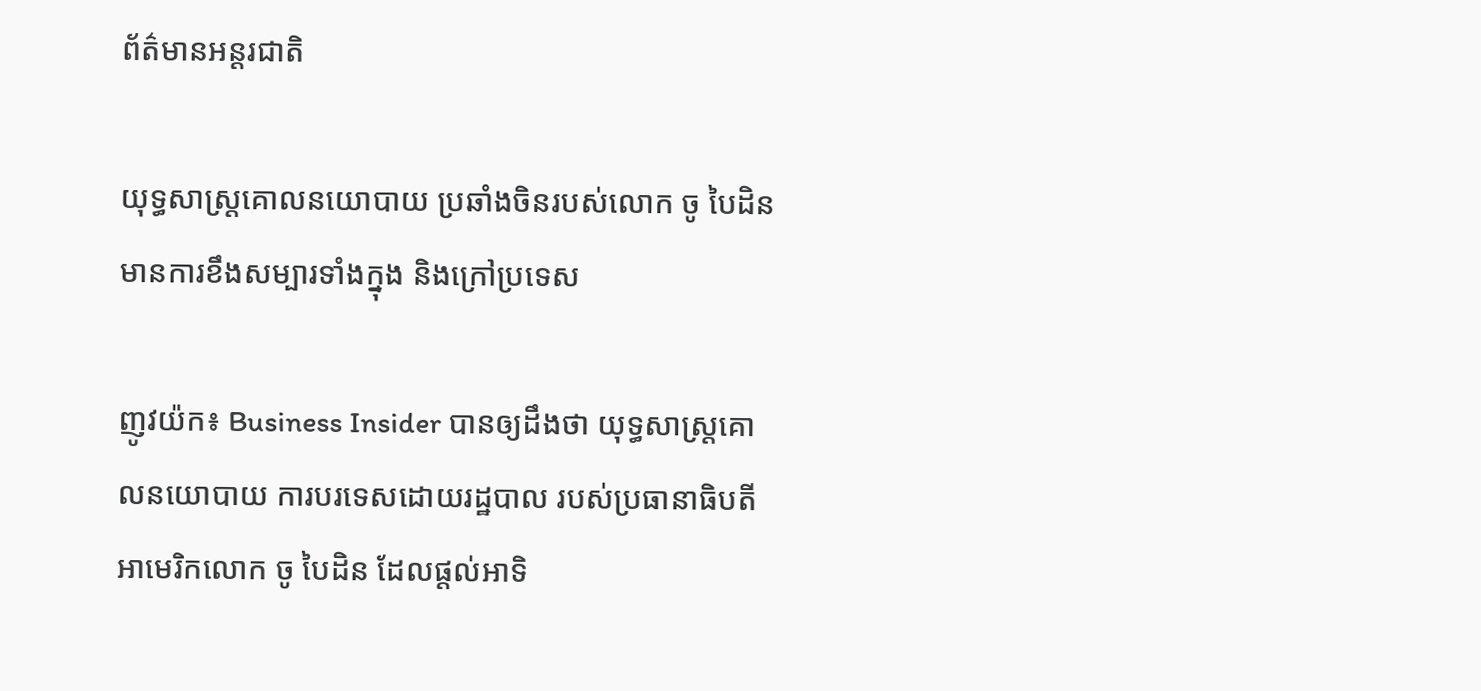ព័ត៌មានអន្តរជាតិ

យុទ្ធសាស្រ្តគោលនយោបាយ ប្រឆាំងចិនរបស់លោក ចូ បៃដិន មានការខឹងសម្បារទាំងក្នុង និងក្រៅប្រទេស

ញូវយ៉ក៖ Business Insider បានឲ្យដឹងថា យុទ្ធសាស្ត្រគោលនយោបាយ ការបរទេសដោយរដ្ឋបាល របស់ប្រធានាធិបតីអាមេរិកលោក ចូ បៃដិន ដែលផ្តល់អាទិ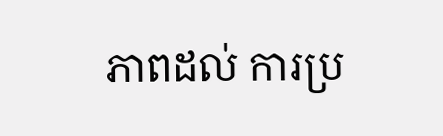ភាពដល់ ការប្រ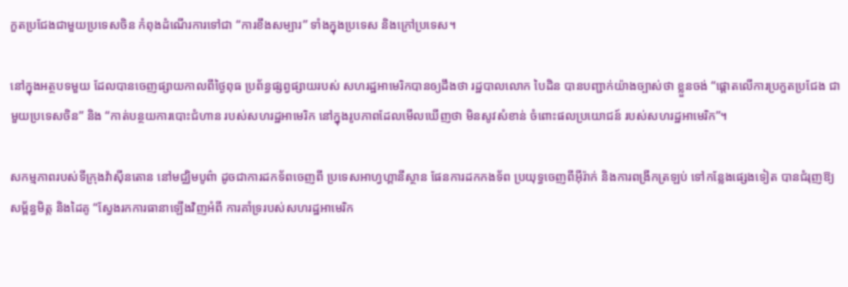កួតប្រជែងជាមួយប្រទេសចិន កំពុងដំណើរការទៅជា “ការខឹងសម្បារ” ទាំងក្នុងប្រទេស និងក្រៅប្រទេស។

នៅក្នុងអត្ថបទមួយ ដែលបានចេញផ្សាយកាលពីថ្ងៃពុធ ប្រព័ន្ធផ្សព្វផ្សាយរបស់ សហរដ្ឋអាមេរិកបានឲ្យដឹងថា រដ្ឋបាលលោក បៃដិន បានបញ្ជាក់យ៉ាងច្បាស់ថា ខ្លួនចង់ “ផ្តោតលើការប្រកួតប្រជែង ជាមួយប្រទេសចិន” និង “កាត់បន្ថយការបោះជំហាន របស់សហរដ្ឋអាមេរិក នៅក្នុងរូបភាពដែលមើលឃើញថា មិនសូវសំខាន់ ចំពោះផលប្រយោជន៍ របស់សហរដ្ឋអាមេរិក”។

សកម្មភាពរបស់ទីក្រុងវ៉ាស៊ីនតោន នៅមជ្ឈិមបូព៌ា ដូចជាការដកទ័ពចេញពី ប្រទេសអាហ្វហ្គានីស្ថាន ផែនការដកកងទ័ព ប្រយុទ្ធចេញពីអ៊ីរ៉ាក់ និងការពង្រីកត្រឡប់ ទៅកន្លែងផ្សេងទៀត បានជំរុញឱ្យសម្ព័ន្ធមិត្ត និងដៃគូ “ស្វែងរកការធានាឡើងវិញអំពី ការគាំទ្ររបស់សហរដ្ឋអាមេរិក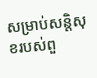សម្រាប់សន្តិសុខរបស់ពួ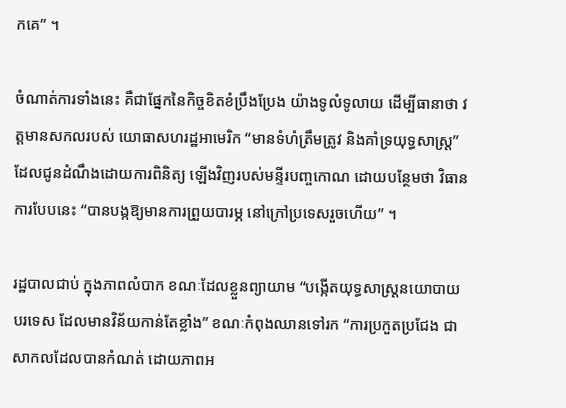កគេ” ។

ចំណាត់ការទាំងនេះ គឺជាផ្នែកនៃកិច្ចខិតខំប្រឹងប្រែង យ៉ាងទូលំទូលាយ ដើម្បីធានាថា វត្តមានសកលរបស់ យោធាសហរដ្ឋអាមេរិក “មានទំហំត្រឹមត្រូវ និងគាំទ្រយុទ្ធសាស្ត្រ” ដែលជូនដំណឹងដោយការពិនិត្យ ឡើងវិញរបស់មន្ទីរបញ្ចកោណ ដោយបន្ថែមថា វិធានការបែបនេះ “បានបង្កឱ្យមានការព្រួយបារម្ភ នៅក្រៅប្រទេសរួចហើយ” ។

រដ្ឋបាលជាប់ ក្នុងភាពលំបាក ខណៈដែលខ្លួនព្យាយាម “បង្កើតយុទ្ធសាស្ត្រនយោបាយ បរទេស ដែលមានវិន័យកាន់តែខ្លាំង” ខណៈកំពុងឈានទៅរក “ការប្រកួតប្រជែង ជាសាកលដែលបានកំណត់ ដោយភាពអ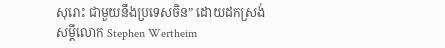សុរោះ ជាមួយនឹងប្រទេសចិន” ដោយដកស្រង់សម្តីលោក Stephen Wertheim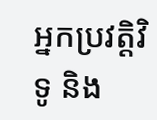អ្នកប្រវត្តិវិទូ និង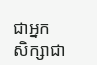ជាអ្នក សិក្សាជា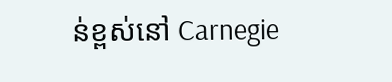ន់ខ្ពស់នៅ Carnegie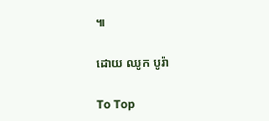៕

ដោយ ឈូក បូរ៉ា

To Top